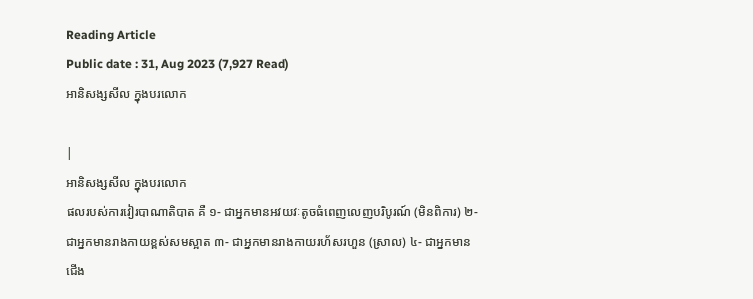Reading Article
Public date : 31, Aug 2023 (7,927 Read)
អានិសង្សសីល ក្នុងបរលោក

|
អានិសង្សសីល ក្នុងបរលោក
ផលរបស់ការវៀរបាណាតិបាត គឺ ១- ជាអ្នកមានអវយវៈតូចធំពេញលេញបរិបូរណ៍ (មិនពិការ) ២- ជាអ្នកមានរាងកាយខ្ពស់សមស្អាត ៣- ជាអ្នកមានរាងកាយរហ័សរហួន (ស្រាល) ៤- ជាអ្នកមានជើង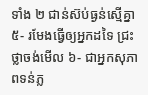ទាំង ២ ជាន់ស៊ប់ធ្ងន់ស្មើគ្នា ៥- រមែងធ្វើឲ្យអ្នកដទៃ ជ្រះថ្លាចង់មើល ៦- ជាអ្នកសុភាពទន់ភ្ល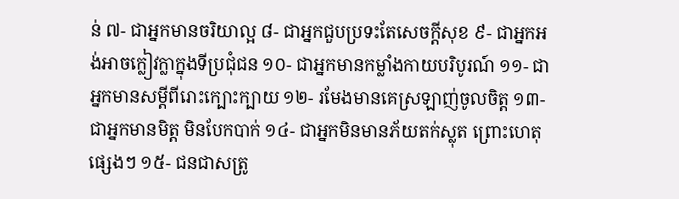ន់ ៧- ជាអ្នកមានចរិយាល្អ ៨- ជាអ្នកជួបប្រទះតែសេចក្ដីសុខ ៩- ជាអ្នកអង់អាចក្លៀវក្លាក្នុងទីប្រជុំជន ១០- ជាអ្នកមានកម្លាំងកាយបរិបូរណ៍ ១១- ជាអ្នកមានសម្ដីពីរោះក្បោះក្បាយ ១២- រមែងមានគេស្រឡាញ់ចូលចិត្ត ១៣- ជាអ្នកមានមិត្ត មិនបែកបាក់ ១៤- ជាអ្នកមិនមានភ័យតក់ស្លុត ព្រោះហេតុផ្សេងៗ ១៥- ជនជាសត្រូ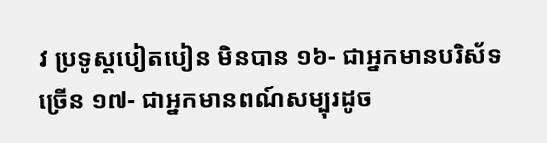វ ប្រទូស្ដបៀតបៀន មិនបាន ១៦- ជាអ្នកមានបរិស័ទច្រើន ១៧- ជាអ្នកមានពណ៍សម្បុរដូច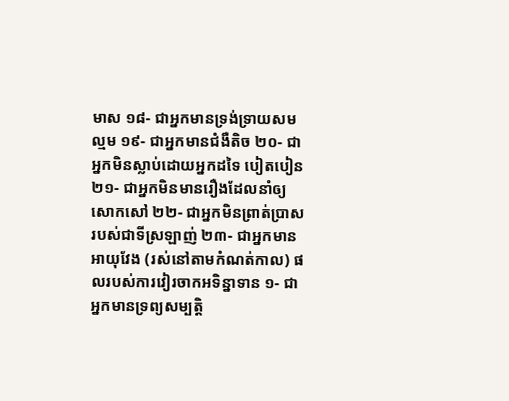មាស ១៨- ជាអ្នកមានទ្រង់ទ្រាយសមល្មម ១៩- ជាអ្នកមានជំងឺតិច ២០- ជាអ្នកមិនស្លាប់ដោយអ្នកដទៃ បៀតបៀន ២១- ជាអ្នកមិនមានរឿងដែលនាំឲ្យសោកសៅ ២២- ជាអ្នកមិនព្រាត់ប្រាសរបស់ជាទីស្រឡាញ់ ២៣- ជាអ្នកមានអាយុវែង (រស់នៅតាមកំណត់កាល) ផលរបស់ការវៀរចាកអទិន្នាទាន ១- ជាអ្នកមានទ្រព្យសម្បត្តិ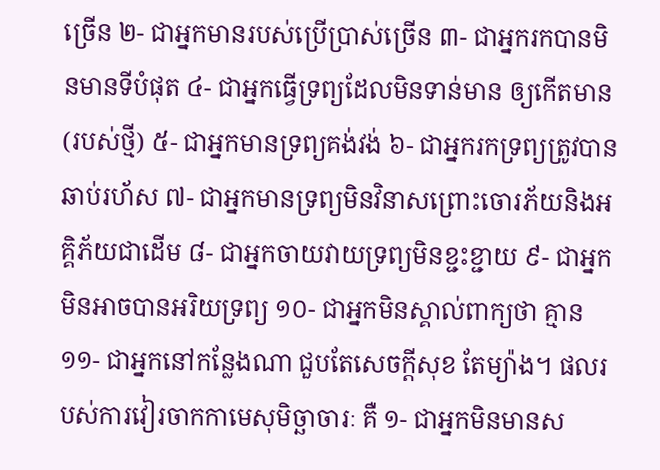ច្រើន ២- ជាអ្នកមានរបស់ប្រើប្រាស់ច្រើន ៣- ជាអ្នករកបានមិនមានទីបំផុត ៤- ជាអ្នកធ្វើទ្រព្យដែលមិនទាន់មាន ឲ្យកើតមាន (របស់ថ្មី) ៥- ជាអ្នកមានទ្រព្យគង់វង់ ៦- ជាអ្នករកទ្រព្យត្រូវបានឆាប់រហ័ស ៧- ជាអ្នកមានទ្រព្យមិនវិនាសព្រោះចោរភ័យនិងអគ្គិភ័យជាដើម ៨- ជាអ្នកចាយវាយទ្រព្យមិនខ្ជះខ្ជាយ ៩- ជាអ្នកមិនអាចបានអរិយទ្រព្យ ១០- ជាអ្នកមិនស្គាល់ពាក្យថា គ្មាន ១១- ជាអ្នកនៅកន្លែងណា ជួបតែសេចក្ដីសុខ តែម្យ៉ាង។ ផលរបស់ការវៀរចាកកាមេសុមិច្ឆាចារៈ គឺ ១- ជាអ្នកមិនមានស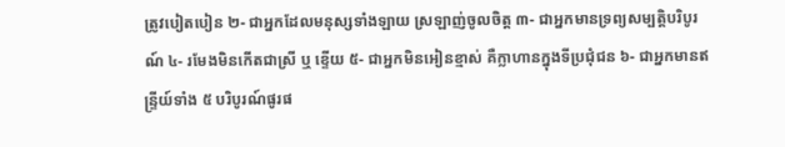ត្រូវបៀតបៀន ២- ជាអ្នកដែលមនុស្សទាំងឡាយ ស្រឡាញ់ចូលចិត្ត ៣- ជាអ្នកមានទ្រព្យសម្បត្តិបរិបូរណ៍ ៤- រមែងមិនកើតជាស្រី ឬ ខ្ទើយ ៥- ជាអ្នកមិនអៀនខ្មាស់ គឺក្លាហានក្នុងទីប្រជុំជន ៦- ជាអ្នកមានឥន្ទ្រីយ៍ទាំង ៥ បរិបូរណ៍ផូរផ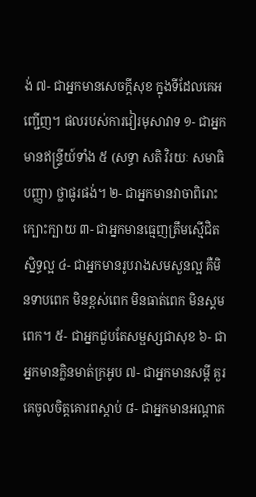ង់ ៧- ជាអ្នកមានសេចក្ដីសុខ ក្នុងទីដែលគេអញ្ជើញ។ ផលរបស់ការវៀរមុសាវាទ ១- ជាអ្នកមានឥន្ទ្រីយ៍ទាំង ៥ (សទ្ធា សតិ វិរយៈ សមាធិ បញ្ញា) ថ្លាផូរផង់។ ២- ជាអ្នកមានវាចាពិរោះក្បោះក្បាយ ៣- ជាអ្នកមានធ្មេញត្រឹមស្មើជិតស្និទ្ធល្អ ៤- ជាអ្នកមានរូបរាងសមសួនល្អ គឺមិនទាបពេក មិនខ្ពស់ពេក មិនធាត់ពេក មិនស្គមពេក។ ៥- ជាអ្នកជួបតែសម្ផស្សជាសុខ ៦- ជាអ្នកមានក្លិនមាត់ក្រអូប ៧- ជាអ្នកមានសម្ដី គួរគេចូលចិត្តគោរពស្ដាប់ ៨- ជាអ្នកមានអណ្ដាត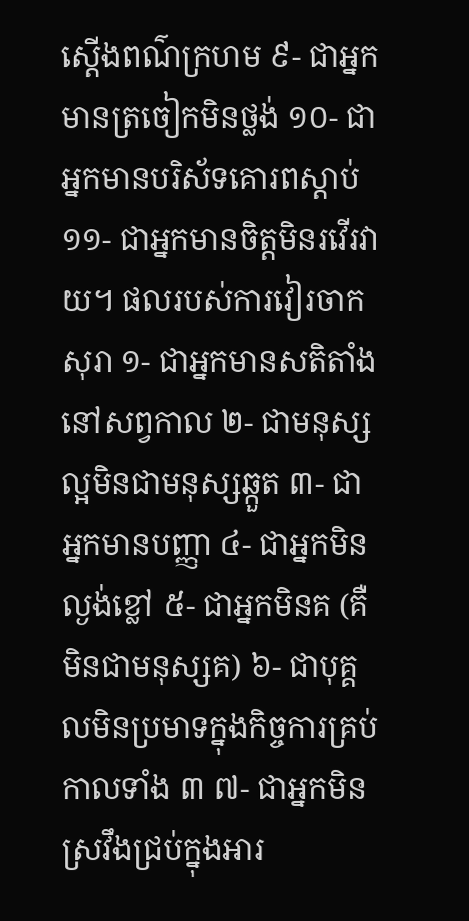ស្ដើងពណ៌ក្រហម ៩- ជាអ្នកមានត្រចៀកមិនថ្លង់ ១០- ជាអ្នកមានបរិស័ទគោរពស្ដាប់ ១១- ជាអ្នកមានចិត្តមិនរវើរវាយ។ ផលរបស់ការវៀរចាកសុរា ១- ជាអ្នកមានសតិតាំងនៅសព្វកាល ២- ជាមនុស្សល្អមិនជាមនុស្សឆ្កួត ៣- ជាអ្នកមានបញ្ញា ៤- ជាអ្នកមិនល្ងង់ខ្លៅ ៥- ជាអ្នកមិនគ (គឺមិនជាមនុស្សគ) ៦- ជាបុគ្គលមិនប្រមាទក្នុងកិច្ចការគ្រប់កាលទាំង ៣ ៧- ជាអ្នកមិនស្រវឹងជ្រប់ក្នុងអារ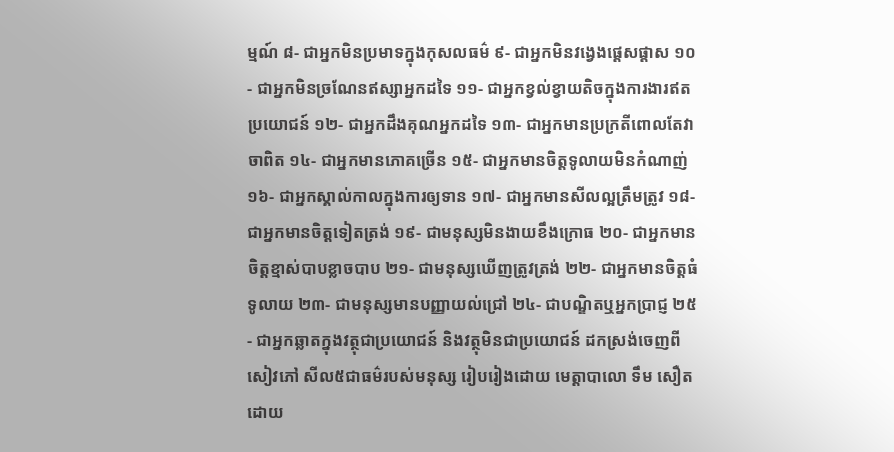ម្មណ៍ ៨- ជាអ្នកមិនប្រមាទក្នុងកុសលធម៌ ៩- ជាអ្នកមិនវង្វេងផ្ដេសផ្ដាស ១០- ជាអ្នកមិនច្រណែនឥស្សាអ្នកដទៃ ១១- ជាអ្នកខ្វល់ខ្វាយតិចក្នុងការងារឥតប្រយោជន៍ ១២- ជាអ្នកដឹងគុណអ្នកដទៃ ១៣- ជាអ្នកមានប្រក្រតីពោលតែវាចាពិត ១៤- ជាអ្នកមានភោគច្រើន ១៥- ជាអ្នកមានចិត្តទូលាយមិនកំណាញ់ ១៦- ជាអ្នកស្គាល់កាលក្នុងការឲ្យទាន ១៧- ជាអ្នកមានសីលល្អត្រឹមត្រូវ ១៨- ជាអ្នកមានចិត្តទៀតត្រង់ ១៩- ជាមនុស្សមិនងាយខឹងក្រោធ ២០- ជាអ្នកមានចិត្តខ្មាស់បាបខ្លាចបាប ២១- ជាមនុស្សឃើញត្រូវត្រង់ ២២- ជាអ្នកមានចិត្តធំទូលាយ ២៣- ជាមនុស្សមានបញ្ញាយល់ជ្រៅ ២៤- ជាបណ្ឌិតឬអ្នកប្រាជ្ញ ២៥- ជាអ្នកឆ្លាតក្នុងវត្ថុជាប្រយោជន៍ និងវត្ថុមិនជាប្រយោជន៍ ដកស្រង់ចេញពីសៀវភៅ សីល៥ជាធម៌របស់មនុស្ស រៀបរៀងដោយ មេត្តាបាលោ ទឹម សឿត ដោយ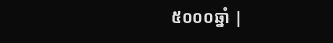៥០០០ឆ្នាំ |